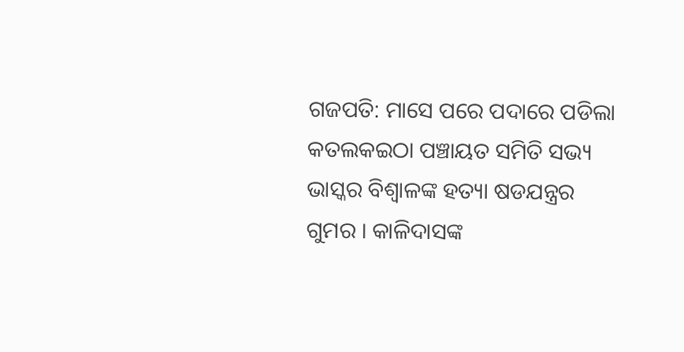ଗଜପତି: ମାସେ ପରେ ପଦାରେ ପଡିଲା କତଲକଇଠା ପଞ୍ଚାୟତ ସମିତି ସଭ୍ୟ ଭାସ୍କର ବିଶ୍ବାଳଙ୍କ ହତ୍ୟା ଷଡଯନ୍ତ୍ରର ଗୁମର । କାଳିଦାସଙ୍କ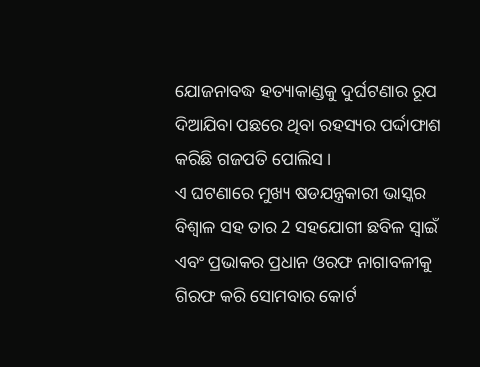ଯୋଜନାବଦ୍ଧ ହତ୍ୟାକାଣ୍ଡକୁ ଦୁର୍ଘଟଣାର ରୂପ ଦିଆଯିବା ପଛରେ ଥିବା ରହସ୍ୟର ପର୍ଦ୍ଦାଫାଶ କରିଛି ଗଜପତି ପୋଲିସ ।
ଏ ଘଟଣାରେ ମୁଖ୍ୟ ଷଡଯନ୍ତ୍ରକାରୀ ଭାସ୍କର ବିଶ୍ବାଳ ସହ ତାର 2 ସହଯୋଗୀ ଛବିଳ ସ୍ବାଇଁ ଏବଂ ପ୍ରଭାକର ପ୍ରଧାନ ଓରଫ ନାଗାବଳୀକୁ ଗିରଫ କରି ସୋମବାର କୋର୍ଟ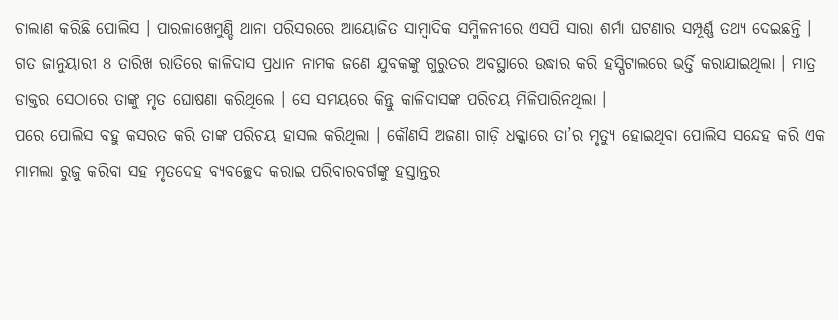ଚାଲାଣ କରିଛି ପୋଲିସ । ପାରଳାଖେମୁଣ୍ଡି ଥାନା ପରିସରରେ ଆୟୋଜିତ ସାମ୍ବାଦିକ ସମ୍ମିଳନୀରେ ଏସପି ସାରା ଶର୍ମା ଘଟଣାର ସମ୍ପୂର୍ଣ୍ଣ ତଥ୍ୟ ଦେଇଛନ୍ତି ।
ଗତ ଜାନୁୟାରୀ 8 ତାରିଖ ରାତିରେ କାଳିଦାସ ପ୍ରଧାନ ନାମକ ଜଣେ ଯୁବକଙ୍କୁ ଗୁରୁତର ଅବସ୍ଥାରେ ଉଦ୍ଧାର କରି ହସ୍ପିଟାଲରେ ଭର୍ତ୍ତି କରାଯାଇଥିଲା । ମାତ୍ର ଡାକ୍ତର ସେଠାରେ ତାଙ୍କୁ ମୃତ ଘୋଷଣା କରିଥିଲେ । ସେ ସମୟରେ କିନ୍ତୁ କାଳିଦାସଙ୍କ ପରିଚୟ ମିଳିପାରିନଥିଲା ।
ପରେ ପୋଲିସ ବହୁ କସରତ କରି ତାଙ୍କ ପରିଚୟ ହାସଲ କରିଥିଲା । କୌଣସି ଅଜଣା ଗାଡ଼ି ଧକ୍କାରେ ତା’ର ମୃତ୍ୟୁ ହୋଇଥିବା ପୋଲିସ ସନ୍ଦେହ କରି ଏକ ମାମଲା ରୁଜୁ କରିବା ସହ ମୃତଦେହ ବ୍ୟବଚ୍ଛେଦ କରାଇ ପରିବାରବର୍ଗଙ୍କୁ ହସ୍ତାନ୍ତର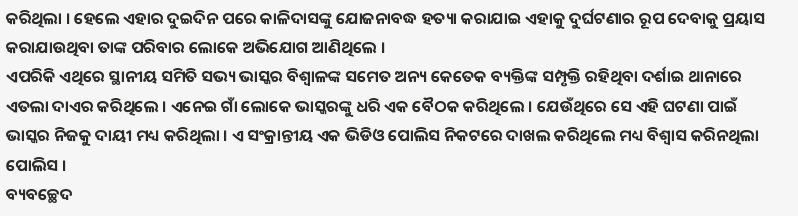କରିଥିଲା । ହେଲେ ଏହାର ଦୁଇଦିନ ପରେ କାଳିଦାସଙ୍କୁ ଯୋଜନାବଦ୍ଧ ହତ୍ୟା କରାଯାଇ ଏହାକୁ ଦୁର୍ଘଟଣାର ରୂପ ଦେବାକୁ ପ୍ରୟାସ କରାଯାଉଥିବା ତାଙ୍କ ପରିବାର ଲୋକେ ଅଭିଯୋଗ ଆଣିଥିଲେ ।
ଏପରିକି ଏଥିରେ ସ୍ଥାନୀୟ ସମିତି ସଭ୍ୟ ଭାସ୍କର ବିଶ୍ବାଳଙ୍କ ସମେତ ଅନ୍ୟ କେତେକ ବ୍ୟକ୍ତିଙ୍କ ସମ୍ପୃକ୍ତି ରହିଥିବା ଦର୍ଶାଇ ଥାନାରେ ଏତଲା ଦାଏର କରିଥିଲେ । ଏନେଇ ଗାଁ ଲୋକେ ଭାସ୍କରଙ୍କୁ ଧରି ଏକ ବୈଠକ କରିଥିଲେ । ଯେଉଁଥିରେ ସେ ଏହି ଘଟଣା ପାଇଁ ଭାସ୍କର ନିଜକୁ ଦାୟୀ ମଧ୍ୟ କରିଥିଲା । ଏ ସଂକ୍ରାନ୍ତୀୟ ଏକ ଭିଡିଓ ପୋଲିସ ନିକଟରେ ଦାଖଲ କରିଥିଲେ ମଧ୍ୟ ବିଶ୍ଵାସ କରିନଥିଲା ପୋଲିସ ।
ବ୍ୟବଚ୍ଛେଦ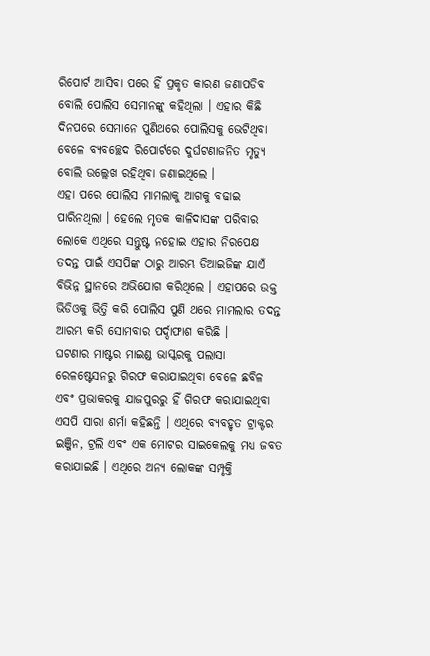ରିପୋର୍ଟ ଆସିବା ପରେ ହିଁ ପ୍ରକୃତ କାରଣ ଜଣାପଡିବ ବୋଲି ପୋଲିସ ସେମାନଙ୍କୁ କହିଥିଲା । ଏହାର କିଛି ଦିନପରେ ସେମାନେ ପୁଣିଥରେ ପୋଲିସକୁ ଭେଟିଥିବା ବେଳେ ବ୍ୟବଚ୍ଛେଦ ରିପୋର୍ଟରେ ଦୁର୍ଘଟଣାଜନିତ ମୃତ୍ୟୁ ବୋଲି ଉଲ୍ଲେଖ ରହିଥିବା ଜଣାଇଥିଲେ ।
ଏହା ପରେ ପୋଲିସ ମାମଲାକୁ ଆଗକୁ ବଢାଇ ପାରିନଥିଲା । ହେଲେ ମୃତକ କାଳିଦାସଙ୍କ ପରିବାର ଲୋକେ ଏଥିରେ ସନ୍ତୁଷ୍ଟ ନହୋଇ ଏହାର ନିରପେକ୍ଷ ତଦନ୍ତ ପାଇଁ ଏସପିଙ୍କ ଠାରୁ ଆରମ୍ଭ ଡିଆଇଜିଙ୍କ ଯାଏଁ ବିଭିନ୍ନ ସ୍ଥାନରେ ଅଭିଯୋଗ କରିଥିଲେ । ଏହାପରେ ଉକ୍ତ ଭିଡିଓକୁ ଭିତ୍ତି କରି ପୋଲିସ ପୁଣି ଥରେ ମାମଲାର ତଦନ୍ତ ଆରମ୍ଭ କରି ସୋମବାର ପର୍ଦ୍ଦାଫାଶ କରିଛି ।
ଘଟଣାର ମାଷ୍ଟର ମାଇଣ୍ଡ ଭାସ୍କରକୁ ପଲାସା ରେଳଷ୍ଟେସନରୁ ଗିରଫ କରାଯାଇଥିବା ବେଳେ ଛବିଳ ଏବଂ ପ୍ରଭାକରକୁ ଯାଜପୁରରୁ ହିଁ ଗିରଫ କରାଯାଇଥିବା ଏସପି ସାରା ଶର୍ମା କହିଛନ୍ତି । ଏଥିରେ ବ୍ୟବହୃତ ଟ୍ରାକ୍ଟର ଇଞ୍ଜିନ, ଟ୍ରଲି ଏବଂ ଏକ ମୋଟର ସାଇକେଲକୁ ମଧ୍ୟ ଜବତ କରାଯାଇଛି । ଏଥିରେ ଅନ୍ୟ ଲୋକଙ୍କ ସମ୍ପୃକ୍ତି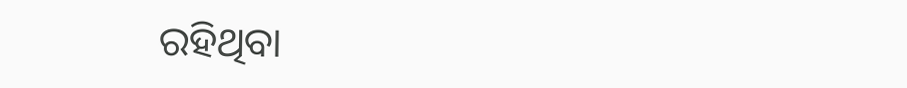ରହିଥିବା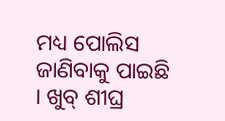ମଧ୍ୟ ପୋଲିସ ଜାଣିବାକୁ ପାଇଛି । ଖୁବ୍ ଶୀଘ୍ର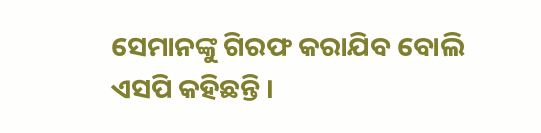ସେମାନଙ୍କୁ ଗିରଫ କରାଯିବ ବୋଲି ଏସପି କହିଛନ୍ତି ।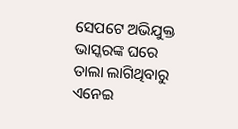ସେପଟେ ଅଭିଯୁକ୍ତ ଭାସ୍କରଙ୍କ ଘରେ ତାଲା ଲାଗିଥିବାରୁ ଏନେଇ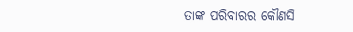ତାଙ୍କ ପରିବାରର କୌଣସି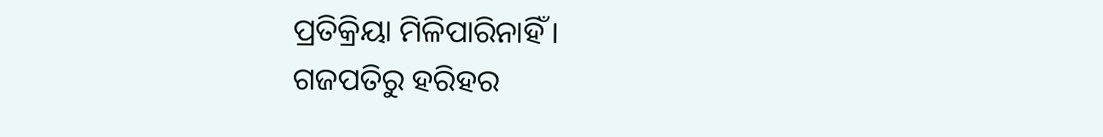ପ୍ରତିକ୍ରିୟା ମିଳିପାରିନାହିଁ ।
ଗଜପତିରୁ ହରିହର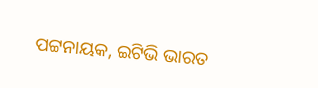ପଟ୍ଟନାୟକ, ଇଟିଭି ଭାରତ